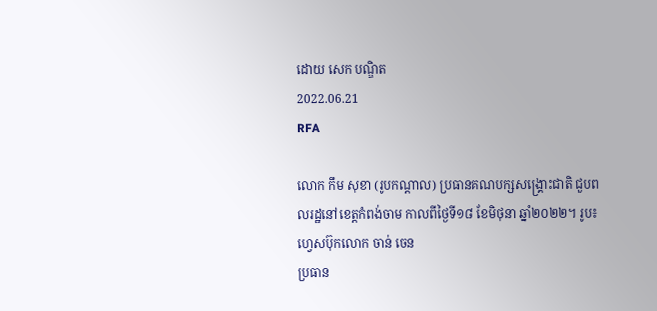ដោយ សេក បណ្ឌិត
2022.06.21
RFA

លោក កឹម សុខា (រូបកណ្ដាល) ប្រធានគណបក្សសង្គ្រោះជាតិ ជួបពលរដ្ឋនៅខេត្តកំពង់ចាម កាលពីថ្ងៃទី១៨ ខែមិថុនា ឆ្នាំ២០២២។ រូប៖ ហ្វេសប៊ុកលោក ចាន់ ចេន
ប្រធាន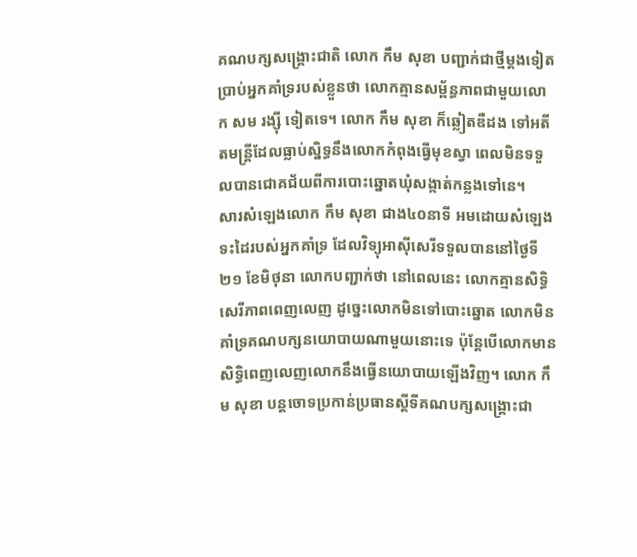គណបក្សសង្គ្រោះជាតិ លោក កឹម សុខា បញ្ជាក់ជាថ្មីម្ដងទៀត ប្រាប់អ្នកគាំទ្ររបស់ខ្លួនថា លោកគ្មានសម្ព័ន្ធភាពជាមួយលោក សម រង្ស៊ី ទៀតទេ។ លោក កឹម សុខា ក៏ឆ្លៀតឌឺដង ទៅអតីតមន្ត្រីដែលធ្លាប់ស្និទ្ធនឹងលោកកំពុងធ្វើមុខស្វា ពេលមិនទទួលបានជោគជ័យពីការបោះឆ្នោតឃុំសង្កាត់កន្លងទៅនេ។
សារសំឡេងលោក កឹម សុខា ជាង៤០នាទី អមដោយសំឡេងទះដៃរបស់អ្នកគាំទ្រ ដែលវិទ្យុអាស៊ីសេរីទទួលបាននៅថ្ងៃទី២១ ខែមិថុនា លោកបញ្ជាក់ថា នៅពេលនេះ លោកគ្មានសិទ្ធិសេរីភាពពេញលេញ ដូច្នេះលោកមិនទៅបោះឆ្នោត លោកមិនគាំទ្រគណបក្សនយោបាយណាមួយនោះទេ ប៉ុន្តែបើលោកមានសិទ្ធិពេញលេញលោកនឹងធ្វើនយោបាយឡើងវិញ។ លោក កឹម សុខា បន្តចោទប្រកាន់ប្រធានស្ដីទីគណបក្សសង្គ្រោះជា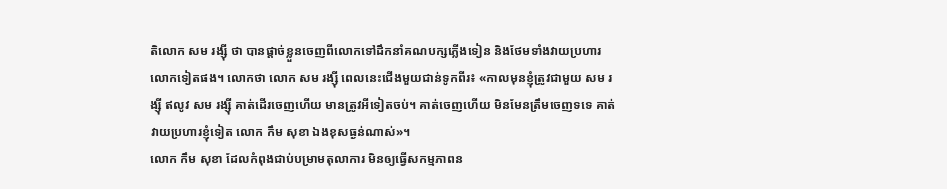តិលោក សម រង្ស៊ី ថា បានផ្ដាច់ខ្លួនចេញពីលោកទៅដឹកនាំគណបក្សភ្លើងទៀន និងថែមទាំងវាយប្រហារលោកទៀតផង។ លោកថា លោក សម រង្ស៊ី ពេលនេះជើងមួយជាន់ទូកពីរ៖ «កាលមុនខ្ញុំត្រូវជាមួយ សម រង្ស៊ី ឥលូវ សម រង្ស៊ី គាត់ដើរចេញហើយ មានត្រូវអីទៀតចប់។ គាត់ចេញហើយ មិនមែនត្រឹមចេញទទេ គាត់វាយប្រហារខ្ញុំទៀត លោក កឹម សុខា ឯងខុសធ្ងន់ណាស់»។
លោក កឹម សុខា ដែលកំពុងជាប់បម្រាមតុលាការ មិនឲ្យធ្វើសកម្មភាពន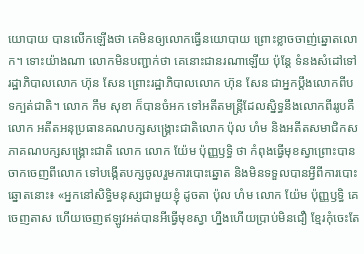យោបាយ បានលើកឡើងថា គេមិនឲ្យលោកធ្វើនយោបាយ ព្រោះខ្លាចចាញ់ឆ្នោតលោក។ ទោះយ៉ាងណា លោកមិនបញ្ជាក់ថា គេនោះជានរណាឡើយ ប៉ុន្តែ ទំនងសំដៅទៅរដ្ឋាភិបាលលោក ហ៊ុន សែន ព្រោះរដ្ឋាភិបាលលោក ហ៊ុន សែន ជាអ្នកប្ដឹងលោកពីបទក្បត់ជាតិ។ លោក កឹម សុខា ក៏បានចំអក ទៅអតីតមន្ត្រីដែលស្និទ្ធនឹងលោកពីររូបគឺលោក អតីតអនុប្រធានគណបក្សសង្គ្រោះជាតិលោក ប៉ុល ហំម និងអតីតសមាជិកសភាគណបក្សសង្គ្រោះជាតិ លោក លោក យ៉ែម ប៉ុញ្ញឫទ្ធិ ថា កំពុងធ្វើមុខស្វាព្រោះបានចាកចេញពីលោក ទៅបង្កើតបក្សចូលរួមការបោះឆ្នោត និងមិនទទួលបានអ្វីពីការបោះឆ្នោតនោះ៖ «អ្នកនៅសិទ្ធិមនុស្សជាមួយខ្ញុំ ដូចតា ប៉ុល ហំម លោក យ៉ែម ប៉ុញ្ញឫទ្ធិ គេចេញតាស ហើយចេញឥឡូវអត់បានអីធ្វើមុខស្វា ហ្នឹងហើយប្រាប់មិនជឿ ខ្មែរកុំចេះតែ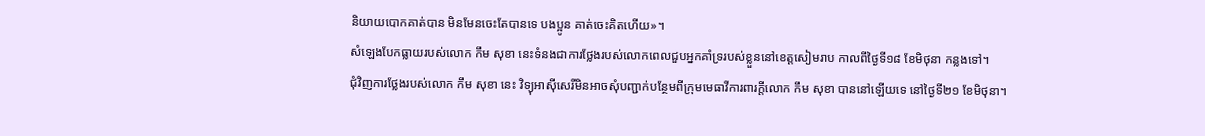និយាយបោកគាត់បាន មិនមែនចេះតែបានទេ បងប្អូន គាត់ចេះគិតហើយ»។
សំឡេងបែកធ្លាយរបស់លោក កឹម សុខា នេះទំនងជាការថ្លែងរបស់លោកពេលជួបអ្នកគាំទ្ររបស់ខ្លួននៅខេត្តសៀមរាប កាលពីថ្ងៃទី១៨ ខែមិថុនា កន្លងទៅ។
ជុំវិញការថ្លែងរបស់លោក កឹម សុខា នេះ វិទ្យុអាស៊ីសេរីមិនអាចសុំបញ្ជាក់បន្ថែមពីក្រុមមេធាវីការពារក្ដីលោក កឹម សុខា បាននៅឡើយទេ នៅថ្ងៃទី២១ ខែមិថុនា។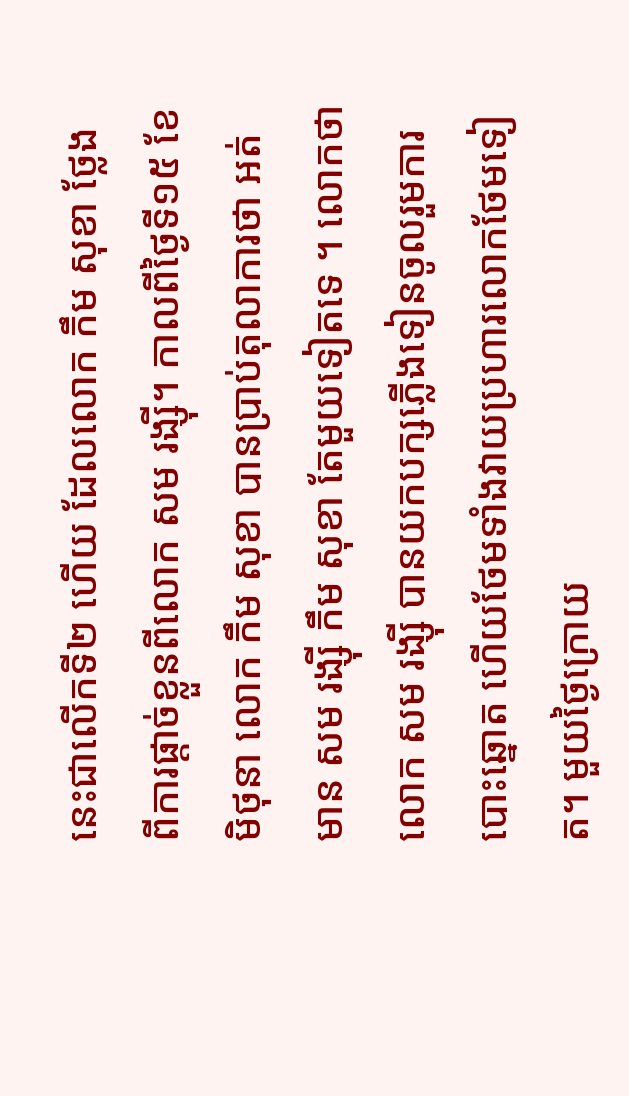នេះជាលើកទី២ ហើយ ដែលលោក កឹម សុខា ថ្លែងពីការផ្ដាច់ខ្លួនពីលោក សម រង្ស៊ី។ កាលពីថ្ងៃទី១៥ ខែមិថុនា លោក កឹម សុខា បានប្រាប់តុលាការថា អត់មាន សម រង្ស៊ី កឹម សុខា តែមួយទៀតទេ ។ លោកថា លោក សម រង្ស៊ី បានយកបក្សភ្លើងទៀនចូលរួមការបោះឆ្នោត ហើយថែមទាំងវាយប្រហារលោកថែមទៀត។ មួយថ្ងៃក្រោយ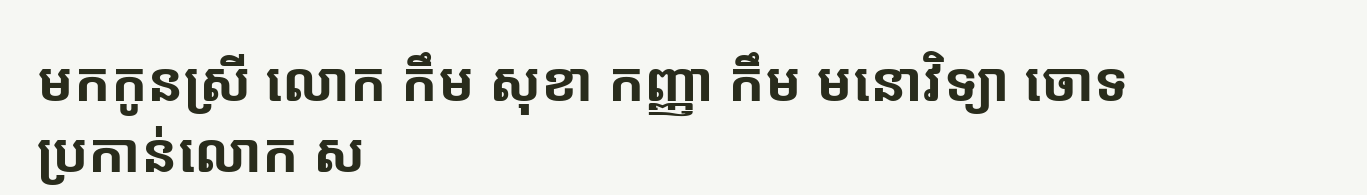មកកូនស្រី លោក កឹម សុខា កញ្ញា កឹម មនោវិទ្យា ចោទប្រកាន់លោក ស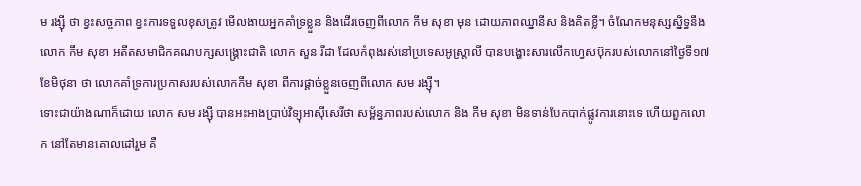ម រង្ស៊ី ថា ខ្វះសច្ចភាព ខ្វះការទទួលខុសត្រូវ មើលងាយអ្នកគាំទ្រខ្លួន និងដើរចេញពីលោក កឹម សុខា មុន ដោយភាពឈ្នានីស និងគិតខ្លី។ ចំណែកមនុស្សស្និទ្ធនឹងលោក កឹម សុខា អតីតសមាជិកគណបក្សសង្គ្រោះជាតិ លោក សួន រីដា ដែលកំពុងរស់នៅប្រទេសអូស្ត្រាលី បានបង្ហោះសារលើកហ្វេសប៊ុករបស់លោកនៅថ្ងៃទី១៧ ខែមិថុនា ថា លោកគាំទ្រការប្រកាសរបស់លោកកឹម សុខា ពីការផ្ដាច់ខ្លួនចេញពីលោក សម រង្ស៊ី។
ទោះជាយ៉ាងណាក៏ដោយ លោក សម រង្ស៊ី បានអះអាងប្រាប់វិទ្យុអាស៊ីសេរីថា សម្ព័ន្ធភាពរបស់លោក និង កឹម សុខា មិនទាន់បែកបាក់ផ្លូវការនោះទេ ហើយពួកលោក នៅតែមានគោលដៅរួម គឺ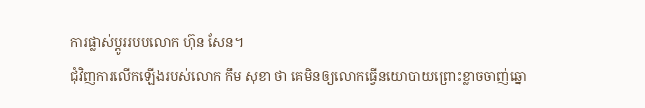ការផ្លាស់ប្តូររបបលោក ហ៊ុន សែន។
ជុំវិញការលើកឡើងរបស់លោក កឹម សុខា ថា គេមិនឲ្យលោកធ្វើនយោបាយព្រោះខ្លាចចាញ់ឆ្នោ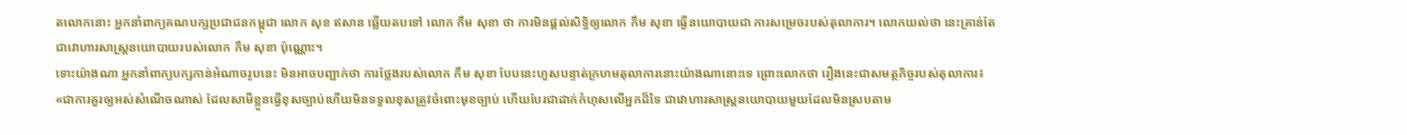តលោកនោះ អ្នកនាំពាក្យគណបក្សប្រជាជនកម្ពុជា លោក សុខ ឥសាន ឆ្លើយតបទៅ លោក កឹម សុខា ថា ការមិនផ្ដល់សិទ្ធិឲ្យលោក កឹម សុខា ធ្វើនយោបាយជា ការសម្រេចរបស់តុលាការ។ លោកយល់ថា នេះគ្រាន់តែជាវោហារសាស្ត្រនយោបាយរបស់លោក កឹម សុខា ប៉ុណ្ណោះ។
ទោះយ៉ាងណា អ្នកនាំពាក្យបក្សកាន់អំណាចរូបនេះ មិនអាចបញ្ជាក់ថា ការថ្លែងរបស់លោក កឹម សុខា បែបនេះហួសបន្ទាត់ក្រហមតុលាការនោះយ៉ាងណានោះទេ ព្រោះលោកថា រឿងនេះជាសមត្ថកិច្ចរបស់តុលាការ៖ «ជាការគួរឲ្យអស់សំណើចណាស់ ដែលសាមីខ្លួនធ្វើខុសច្បាប់ហើយមិនទទួលខុសត្រូវចំពោះមុខច្បាប់ ហើយបែរជាដាក់កំហុសលើអ្នកដ៏ទៃ ជាវោហារសាស្ត្រនយោបាយមួយដែលមិនស្របតាម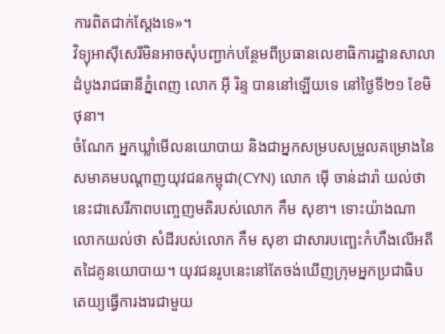ការពិតជាក់ស្ដែងទេ»។
វិទ្យុអាស៊ីសេរីមិនអាចសុំបញ្ជាក់បន្ថែមពីប្រធានលេខាធិការដ្ឋានសាលាដំបូងរាជធានីភ្នំពេញ លោក អ៊ី រិន្ទ បាននៅឡើយទេ នៅថ្ងៃទី២១ ខែមិថុនា។
ចំណែក អ្នកឃ្លាំមើលនយោបាយ និងជាអ្នកសម្របសម្រួលគម្រោងនៃសមាគមបណ្ដាញយុវជនកម្ពុជា(CYN) លោក ម៉ើ ចាន់ដារ៉ា យល់ថា នេះជាសេរីភាពបញ្ចេញមតិរបស់លោក កឹម សុខា។ ទោះយ៉ាងណា លោកយល់ថា សំដីរបស់លោក កឹម សុខា ជាសារបញ្ឆេះកំហឹងលើអតីតដៃគូនយោបាយ។ យុវជនរូបនេះនៅតែចង់ឃើញក្រុមអ្នកប្រជាធិបតេយ្យធ្វើការងារជាមួយ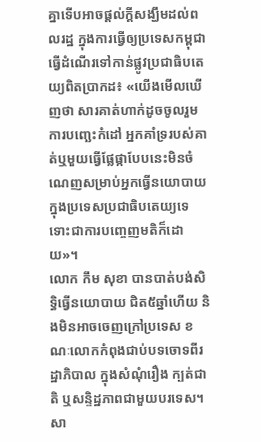គ្នាទើបអាចផ្ដល់ក្ដីសង្ឃឹមដល់ពលរដ្ឋ ក្នុងការធ្វើឲ្យប្រទេសកម្ពុជាធ្វើដំណើរទៅកាន់ផ្លូវប្រជាធិបតេយ្យពិតប្រាកដ៖ «យើងមើលឃើញថា សារគាត់ហាក់ដូចចូលរួមការបញ្ឆេះកំដៅ អ្នកគាំទ្ររបស់គាត់ឬមួយធ្វើផ្លែផ្កាបែបនេះមិនចំណេញសម្រាប់អ្នកធ្វើនយោបាយក្នុងប្រទេសប្រជាធិបតេយ្យទេ ទោះជាការបញ្ចេញមតិក៏ដោយ»។
លោក កឹម សុខា បានបាត់បង់សិទ្ធិធ្វើនយោបាយ ជិត៥ឆ្នាំហើយ និងមិនអាចចេញក្រៅប្រទេស ខណៈលោកកំពុងជាប់បទចោទពីរដ្ឋាភិបាល ក្នុងសំណុំរឿង ក្បត់ជាតិ ឬសន្ទិដ្ឋភាពជាមួយបរទេស។ សា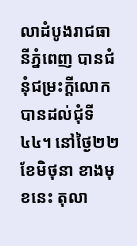លាដំបូងរាជធានីភ្នំពេញ បានជំនុំជម្រះក្ដីលោកបានដល់ជុំទី៤៤។ នៅថ្ងៃ២២ ខែមិថុនា ខាងមុខនេះ តុលា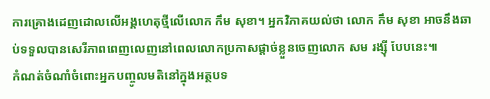ការគ្រោងដេញដោលលើអង្គហេតុថ្មីលើលោក កឹម សុខា។ អ្នកវិភាគយល់ថា លោក កឹម សុខា អាចនឹងឆាប់ទទួលបានសេរីភាពពេញលេញនៅពេលលោកប្រកាសផ្ដាច់ខ្លួនចេញលោក សម រង្ស៊ី បែបនេះ៕
កំណត់ចំណាំចំពោះអ្នកបញ្ចូលមតិនៅក្នុងអត្ថបទ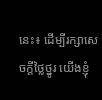នេះ៖ ដើម្បីរក្សាសេចក្ដីថ្លៃថ្នូរ យើងខ្ញុំ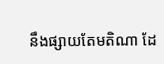នឹងផ្សាយតែមតិណា ដែ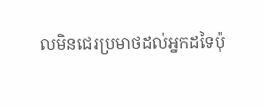លមិនជេរប្រមាថដល់អ្នកដទៃប៉ុ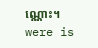ណ្ណោះ។
were is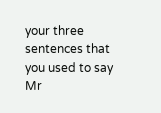your three sentences that you used to say Mr